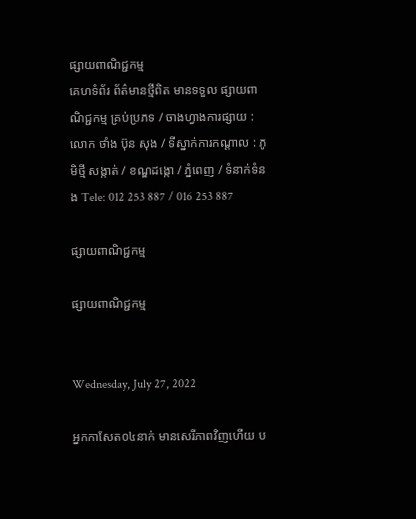ផ្សាយពាណិជ្ជកម្ម
គេហទំព័រ ព័ត៌មានថ្មីពិត មានទទួល ផ្សាយពាណិជ្ជកម្ម គ្រប់ប្រភទ / ចាងហ្វាងការផ្សាយ : លោក ថាំង ប៊ុន សុង / ទីស្នាក់ការកណ្តាល : ភូមិថ្មី សង្កាត់ / ខណ្ឌដង្កោ / ភ្នំពេញ / ទំនាក់ទំនង Tele: 012 253 887 / 016 253 887

ផ្សាយពាណិជ្ជកម្ម

ផ្សាយពាណិជ្ជកម្ម


Wednesday, July 27, 2022

អ្នកកាសែត០៤នាក់ មានសេរីភាពវិញហើយ ប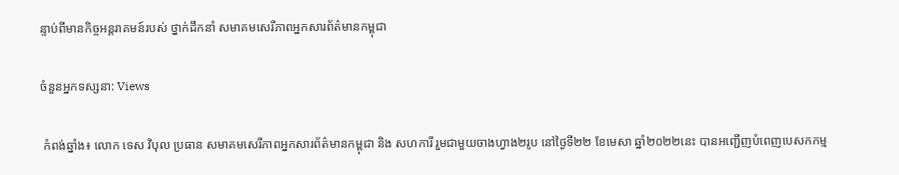ន្ទាប់ពីមានកិច្ចអន្តរាគមន៍របស់ ថ្នាក់ដឹកនាំ សមាគមសេរីភាពអ្នកសារព័ត៌មានកម្ពុជា

ចំនួនអ្នកទស្សនា: Views

 កំពង់ឆ្នាំង៖ លោក ទេស វិបុល ប្រធាន សមាគមសេរីភាពអ្នកសារព័ត៌មានកម្ពុជា និង សហការី រួមជាមួយចាងហ្វាង២រូប នៅថ្ងៃទី២២ ខែមេសា ឆ្នាំ២០២២នេះ បានអញ្ជើញបំពេញបេសកកម្ម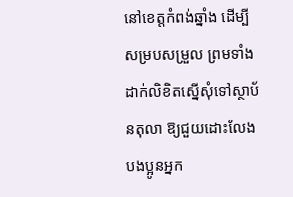នៅខេត្តកំពង់ឆ្នាំង ដើម្បីសម្របសម្រួល ព្រមទាំង ដាក់លិខិតស្នើសុំទៅស្ថាប័នតុលា ឱ្យជួយដោះលែង បងប្អូនអ្នក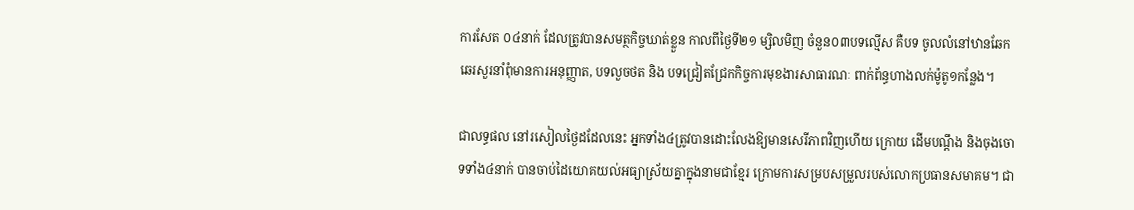ការសែត ០៤នាក់ ដែលត្រូវបានសមត្ថកិច្ចឃាត់ខ្លួន កាលពីថ្ងៃទី២១ ម្សិលមិញ ចំនួន០៣បទល្មើស គឺបទ ចូលលំនៅឋានឆែកឆេរសួរនាំពុំមានការអនុញ្ញាត, បទលួចថត និង បទជ្រៀតជ្រែកកិច្ចការមុខងារសាធារណៈ ពាក់ព័ន្ធហាងលក់ម៉ូតូ១កន្លែង។

ជាលទ្ធផល នៅរសៀលថ្ងៃដដែលនេះ អ្នកទាំង៤ត្រូវបានដោះលែងឱ្យមានសេរីភាពវិញហើយ ក្រោយ ដើមបណ្តឹង និងចុងចោទទាំង៤នាក់ បានចាប់ដៃយោគយល់អធ្យាស្រ័យគ្នាក្នុងនាមជាខ្មែរ ក្រោមការសម្របសម្រួលរបស់លោកប្រធានសមាគម។ ជា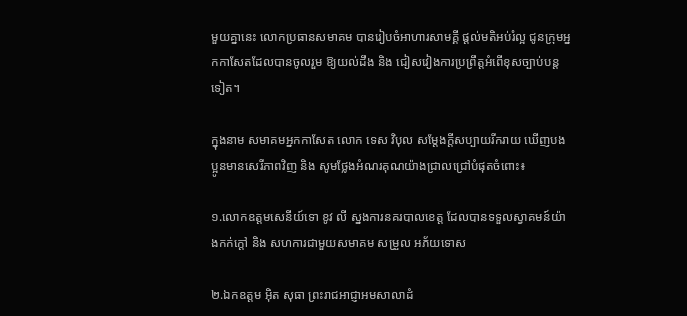មួយគ្នានេះ លោកប្រធានសមាគម បានរៀបចំអាហារសាមគ្គី ផ្តល់មតិអប់រំល្អ ជូនក្រុមអ្នកកាសែតដែលបានចូលរួម ឱ្យយល់ដឹង និង ជៀសវៀងការប្រព្រឹត្តអំពើខុសច្បាប់បន្តទៀត។

ក្នុងនាម សមាគមអ្នកកាសែត លោក ទេស វិបុល សម្តែងក្តីសប្បាយរីករាយ ឃើញបងប្អូនមានសេរីភាពវិញ និង សូមថ្លែងអំណរគុណយ៉ាងជ្រាលជ្រៅបំផុតចំពោះ៖

១.លោកឧត្តមសេនីយ៍ទោ ខូវ លី ស្នងការនគរបាលខេត្ត ដែលបានទទួលស្វាគមន៍យ៉ាងកក់ក្តៅ និង សហការជាមួយសមាគម សម្រួល អភ័យទោស

២.ឯកឧត្តម អុិត សុធា ព្រះរាជអាជ្ញាអមសាលាដំ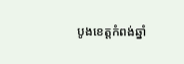បូងខេត្តកំពង់ឆ្នាំ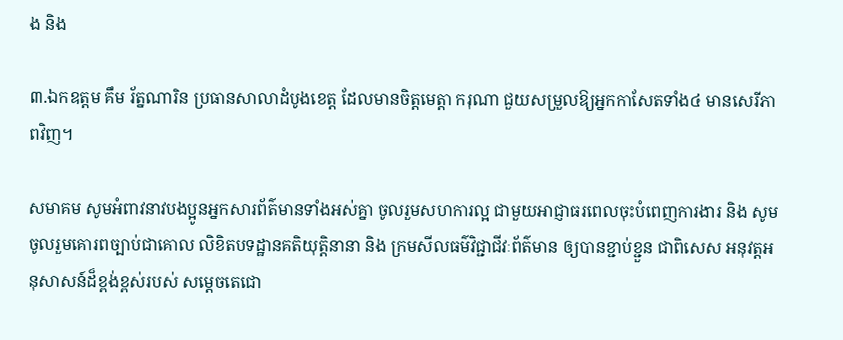ង និង

៣.ឯកឧត្តម គឹម រ័ត្នណារិន ប្រធានសាលាដំបូងខេត្ត ដែលមានចិត្តមេត្តា ករុណា ជួយសម្រួលឱ្យអ្នកកាសែតទាំង៤ មានសេរីភាពវិញ។

សមាគម សូមអំពាវនាវបងប្អូនអ្នកសារព័ត៌មានទាំងអស់គ្នា ចូលរួមសហការល្អ ជាមួយអាជ្ញាធរពេលចុះបំពេញការងារ និង សូមចូលរួមគោរពច្បាប់ជាគោល លិខិតបទដ្ឋានគតិយុត្តិនានា និង ក្រមសីលធម៌វិជ្ជាជីវៈព័ត៌មាន ឲ្យបានខ្ជាប់ខ្ជួន ជាពិសេស អនុវត្តអនុសាសន៍ដ៏ខ្ពង់ខ្ពស់របស់ សម្តេចតេជោ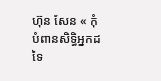ហ៊ុន សែន « កុំបំពានសិទ្ធិអ្នកដទៃ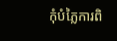កុំបំភ្លៃការពិ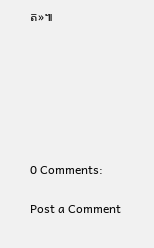ត»៕







0 Comments:

Post a Comment